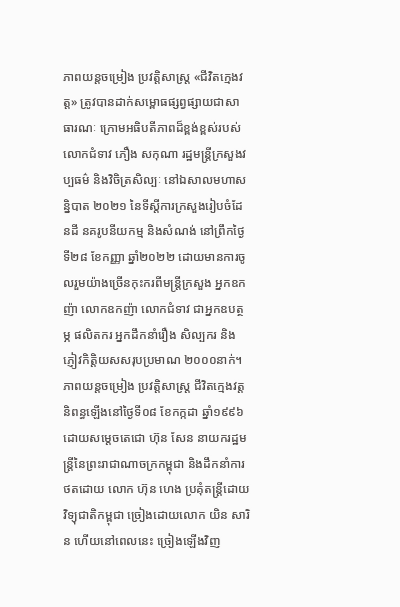ភាពយន្តចម្រៀង ប្រវត្តិសាស្ត្រ «ជីវិតក្មេងវត្ត» ត្រូវបានដាក់សម្ពោធផ្សព្វផ្សាយជាសាធារណៈ ក្រោមអធិបតីភាពដ៏ខ្ពង់ខ្ពស់របស់លោកជំទាវ ភឿង សកុណា រដ្ឋមន្ត្រីក្រសួងវប្បធម៌ និងវិចិត្រសិល្បៈ នៅឯសាលមហាសន្និបាត ២០២១ នៃទីស្តីការក្រសួងរៀបចំដែនដី នគរូបនីយកម្ម និងសំណង់ នៅព្រឹកថ្ងៃទី២៨ ខែកញ្ញា ឆ្នាំ២០២២ ដោយមានការចូលរួមយ៉ាងច្រើនកុះករពីមន្ត្រីក្រសួង អ្នកឧកញ៉ា លោកឧកញ៉ា លោកជំទាវ ជាអ្នកឧបត្ថម្ភ ផលិតករ អ្នកដឹកនាំរឿង សិល្បករ និងភ្ញៀវកិត្តិយសសរុបប្រមាណ ២០០០នាក់។
ភាពយន្តចម្រៀង ប្រវត្តិសាស្ត្រ ជីវិតក្មេងវត្ត និពន្ធឡើងនៅថ្ងៃទី០៨ ខែកក្កដា ឆ្នាំ១៩៩៦ ដោយសម្តេចតេជោ ហ៊ុន សែន នាយករដ្ឋមន្ត្រីនៃព្រះរាជាណាចក្រកម្ពុជា និងដឹកនាំការថតដោយ លោក ហ៊ុន ហេង ប្រគុំតន្ត្រីដោយវិទ្យុជាតិកម្ពុជា ច្រៀងដោយលោក យិន សារិន ហើយនៅពេលនេះ ច្រៀងឡើងវិញ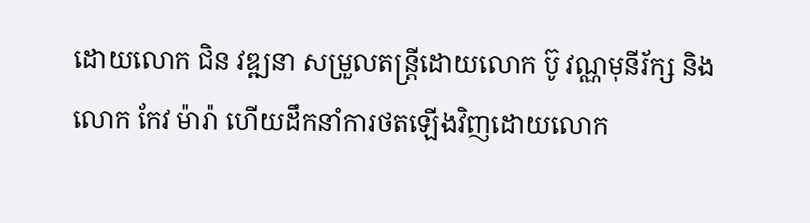ដោយលោក ជិន វឌ្ឍនា សម្រួលតន្ត្រីដោយលោក ប៊ូ វណ្ណមុនីរ័ក្ស និងលោក កែវ ម៉ារ៉ា ហើយដឹកនាំការថតឡើងវិញដោយលោក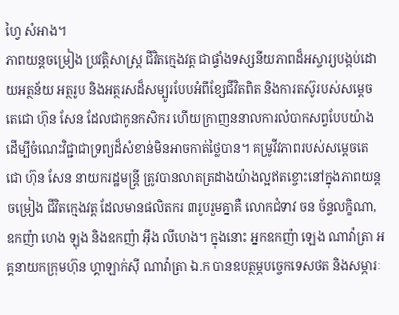ហ្វៃ សំអាង។
ភាពយន្តចម្រៀង ប្រវត្តិសាស្ត្រ ជីវិតក្មេងវត្ត ជាផ្ទាំងទស្សនីយភាពដ៏អស្ចារ្យបង្កប់ដោយអត្ថន័យ អត្ថរូប និងអត្ថរសដ៏សម្បូរបែបអំពីខ្សែជីវិតពិត និងការតស៊ូរបស់សម្តេចតេជោ ហ៊ុន សែន ដែលជាកូនកសិករ ហើយក្រាញននាលការលំបាកសព្វបែបយ៉ាង ដើម្បីចំណេះវិជ្ជាជាទ្រព្យដ៏សំខាន់មិនអាចកាត់ថ្លៃបាន។ គម្រូវីវភាពរបស់សម្តេចតេជោ ហ៊ុន សែន នាយករដ្ឋមន្ត្រី ត្រូវបានលាតត្រដាងយ៉ាងល្អឥតខ្ចោះនៅក្នុងភាពយន្តចម្រៀង ជីវិតក្មេងវត្ត ដែលមានផលិតករ ៣រូបរួមគ្នាគឺ លោកជំទាវ ចន ច័ន្ទលក្ខិណា, ឧកញ៉ា ហេង ឡុង និងឧកញ៉ា អ៊ឹង លីហេង។ ក្នុងនោះ អ្នកឧកញ៉ា ឡេង ណាវ៉ាត្រា អគ្គនាយកក្រុមហ៊ុន ហ្គាឡាក់ស៊ី ណាវ៉ាត្រា ឯ.ក បានឧបត្ថម្ភបច្ចេកទេសថត និងសម្ភារៈ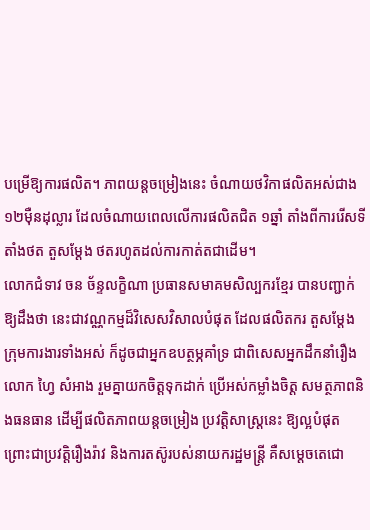បម្រើឱ្យការផលិត។ ភាពយន្តចម្រៀងនេះ ចំណាយថវិកាផលិតអស់ជាង ១២ម៉ឺនដុល្លារ ដែលចំណាយពេលលើការផលិតជិត ១ឆ្នាំ តាំងពីការរើសទីតាំងថត តួសម្តែង ថតរហូតដល់ការកាត់តជាដើម។
លោកជំទាវ ចន ច័ន្ទលក្ខិណា ប្រធានសមាគមសិល្បករខ្មែរ បានបញ្ជាក់ឱ្យដឹងថា នេះជាវណ្ណកម្មដ៏វិសេសវិសាលបំផុត ដែលផលិតករ តួសម្តែង ក្រុមការងារទាំងអស់ ក៏ដូចជាអ្នកឧបត្ថម្ភគាំទ្រ ជាពិសេសអ្នកដឹកនាំរឿង លោក ហ្វៃ សំអាង រួមគ្នាយកចិត្តទុកដាក់ ប្រើអស់កម្លាំងចិត្ត សមត្ថភាពនិងធនធាន ដើម្បីផលិតភាពយន្តចម្រៀង ប្រវត្តិសាស្ត្រនេះ ឱ្យល្អបំផុត ព្រោះជាប្រវត្តិរឿងរ៉ាវ និងការតស៊ូរបស់នាយករដ្ឋមន្ត្រី គឺសម្តេចតេជោ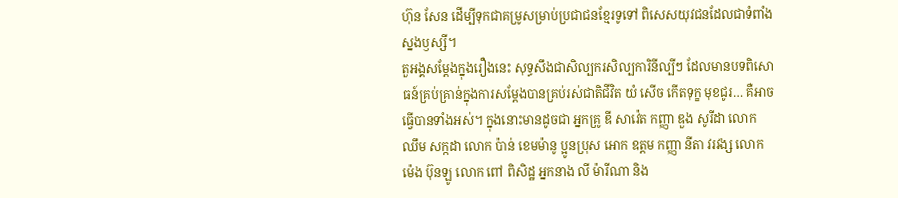ហ៊ុន សែន ដើម្បីទុកជាគម្រូសម្រាប់ប្រជាជនខ្មែរទូទៅ ពិសេសយុវជនដែលជាទំពាំងស្នងឫស្សី។
តួអង្គសម្តែងក្នុងរឿងនេះ សុទ្ធសឹងជាសិល្បករសិល្បការិនីល្បីៗ ដែលមានបទពិសោធន៍គ្រប់គ្រាន់ក្នុងការសម្តែងបានគ្រប់រស់ជាតិជីវិត យំ សើច កើតទុក្ខ មុខជូរ… គឺអាចធ្វើបានទាំងអស់។ ក្នុងនោះមានដូចជា អ្នកគ្រូ ឌី សាវ៉េត កញ្ញា ឌួង សូរីដា លោក ឈឹម សក្កដា លោក ប៉ាន់ ខេមម៉ានូ ប្អូនប្រុស អោក ឧត្តម កញ្ញា នីតា វរវង្ស លោក ម៉េង ប៊ុនឡូ លោក ពៅ ពិសិដ្ឋ អ្នកនាង លី ម៉ារីណា និង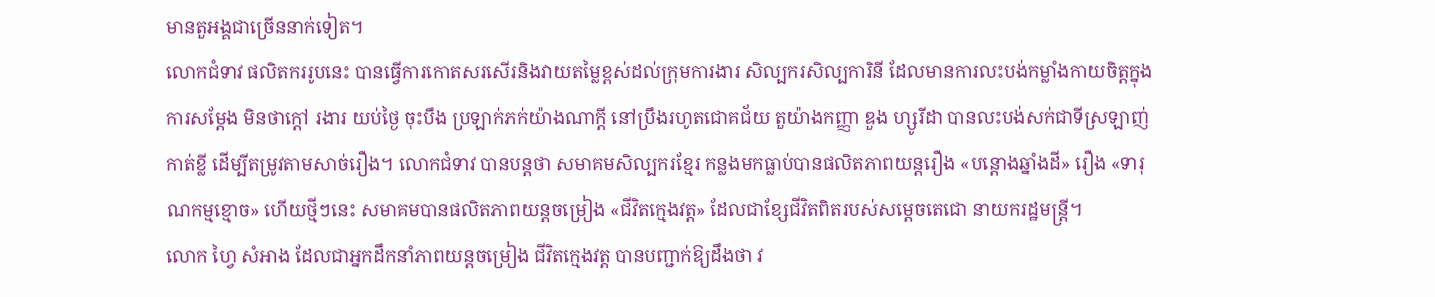មានតួអង្គជាច្រើននាក់ទៀត។
លោកជំទាវ ផលិតកររូបនេះ បានធ្វើការកោតសរសើរនិងវាយតម្លៃខ្ពស់ដល់ក្រុមការងារ សិល្បករសិល្បការិនី ដែលមានការលះបង់កម្លាំងកាយចិត្តក្នុងការសម្តែង មិនថាក្តៅ រងារ យប់ថ្ងៃ ចុះបឹង ប្រឡាក់ភក់យ៉ាងណាក្តី នៅប្រឹងរហូតជោគជ័យ តួយ៉ាងកញ្ញា ឌួង ហ្សូរីដា បានលះបង់សក់ជាទីស្រឡាញ់ កាត់ខ្លី ដើម្បីតម្រូវតាមសាច់រឿង។ លោកជំទាវ បានបន្តថា សមាគមសិល្បករខ្មែរ កន្លងមកធ្លាប់បានផលិតភាពយន្តរឿង «បន្តោងឆ្នាំងដី» រឿង «ទារុណកម្មខ្មោច» ហើយថ្មីៗនេះ សមាគមបានផលិតភាពយន្តចម្រៀង «ជីវិតក្មេងវត្ត» ដែលជាខ្សែជីវិតពិតរបស់សម្តេចតេជោ នាយករដ្ឋមន្ត្រី។
លោក ហ្វៃ សំអាង ដែលជាអ្នកដឹកនាំភាពយន្តចម្រៀង ជីវិតក្មេងវត្ត បានបញ្ជាក់ឱ្យដឹងថា វ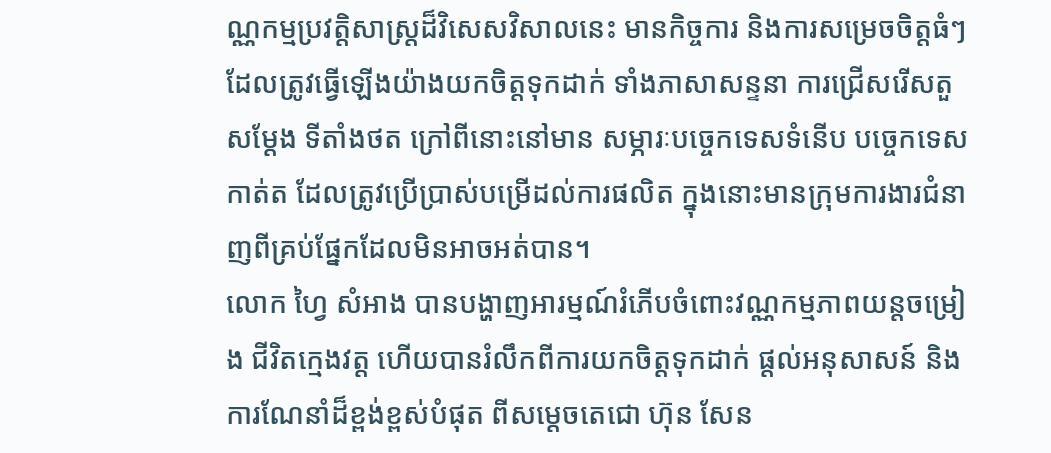ណ្ណកម្មប្រវត្តិសាស្ត្រដ៏វិសេសវិសាលនេះ មានកិច្ចការ និងការសម្រេចចិត្តធំៗ ដែលត្រូវធ្វើឡើងយ៉ាងយកចិត្តទុកដាក់ ទាំងភាសាសន្ទនា ការជ្រើសរើសតួសម្តែង ទីតាំងថត ក្រៅពីនោះនៅមាន សម្ភារៈបច្ចេកទេសទំនើប បច្ចេកទេសកាត់ត ដែលត្រូវប្រើប្រាស់បម្រើដល់ការផលិត ក្នុងនោះមានក្រុមការងារជំនាញពីគ្រប់ផ្នែកដែលមិនអាចអត់បាន។
លោក ហ្វៃ សំអាង បានបង្ហាញអារម្មណ៍រំភើបចំពោះវណ្ណកម្មភាពយន្តចម្រៀង ជីវិតក្មេងវត្ត ហើយបានរំលឹកពីការយកចិត្តទុកដាក់ ផ្តល់អនុសាសន៍ និងការណែនាំដ៏ខ្ពង់ខ្ពស់បំផុត ពីសម្តេចតេជោ ហ៊ុន សែន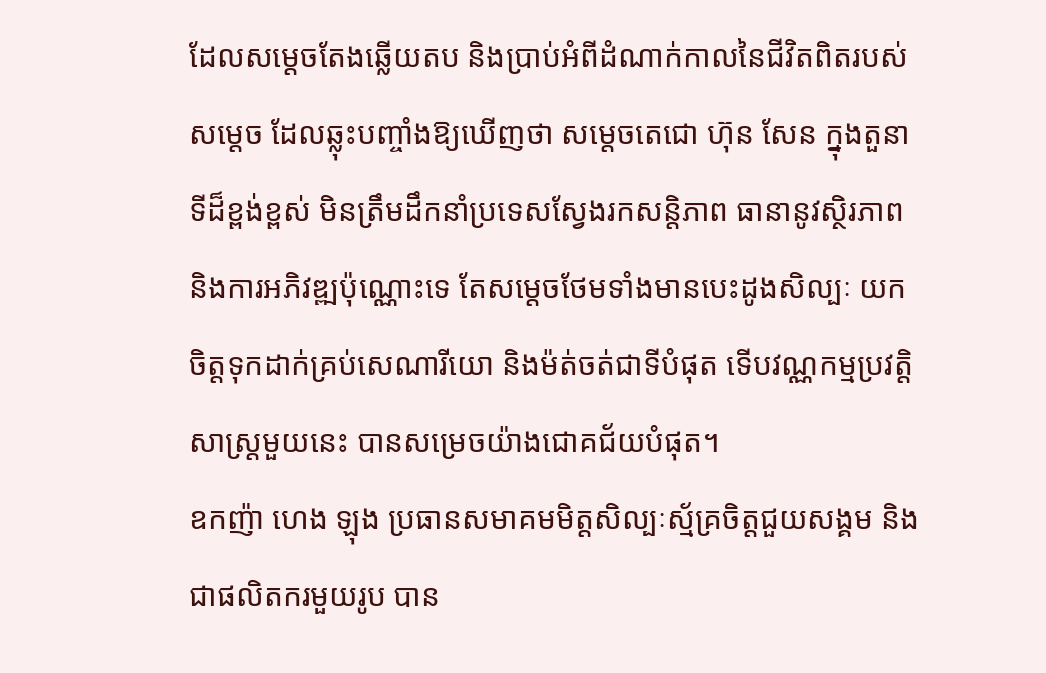ដែលសម្តេចតែងឆ្លើយតប និងប្រាប់អំពីដំណាក់កាលនៃជីវិតពិតរបស់សម្តេច ដែលឆ្លុះបញ្ចាំងឱ្យឃើញថា សម្តេចតេជោ ហ៊ុន សែន ក្នុងតួនាទីដ៏ខ្ពង់ខ្ពស់ មិនត្រឹមដឹកនាំប្រទេសស្វែងរកសន្តិភាព ធានានូវស្ថិរភាព និងការអភិវឌ្ឍប៉ុណ្ណោះទេ តែសម្តេចថែមទាំងមានបេះដូងសិល្បៈ យកចិត្តទុកដាក់គ្រប់សេណារីយោ និងម៉ត់ចត់ជាទីបំផុត ទើបវណ្ណកម្មប្រវត្តិសាស្ត្រមួយនេះ បានសម្រេចយ៉ាងជោគជ័យបំផុត។
ឧកញ៉ា ហេង ឡុង ប្រធានសមាគមមិត្តសិល្បៈស្ម័គ្រចិត្តជួយសង្គម និងជាផលិតករមួយរូប បាន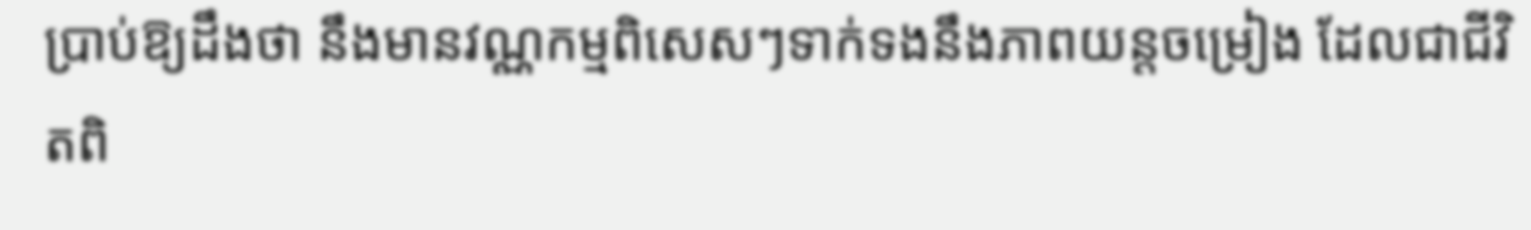ប្រាប់ឱ្យដឹងថា នឹងមានវណ្ណកម្មពិសេសៗទាក់ទងនឹងភាពយន្តចម្រៀង ដែលជាជីវិតពិ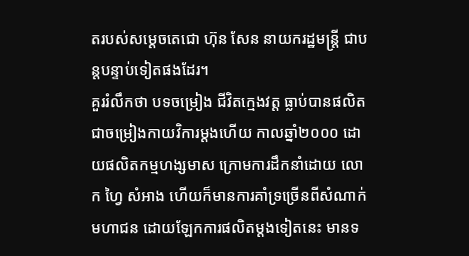តរបស់សម្តេចតេជោ ហ៊ុន សែន នាយករដ្ឋមន្ត្រី ជាបន្តបន្ទាប់ទៀតផងដែរ។
គួររំលឹកថា បទចម្រៀង ជីវិតក្មេងវត្ត ធ្លាប់បានផលិតជាចម្រៀងកាយវិការម្តងហើយ កាលឆ្នាំ២០០០ ដោយផលិតកម្មហង្សមាស ក្រោមការដឹកនាំដោយ លោក ហ្វៃ សំអាង ហើយក៏មានការគាំទ្រច្រើនពីសំណាក់មហាជន ដោយឡែកការផលិតម្តងទៀតនេះ មានទ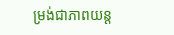ម្រង់ជាភាពយន្ត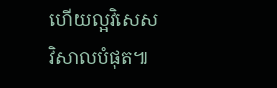ហើយល្អវិសេសវិសាលបំផុត៕